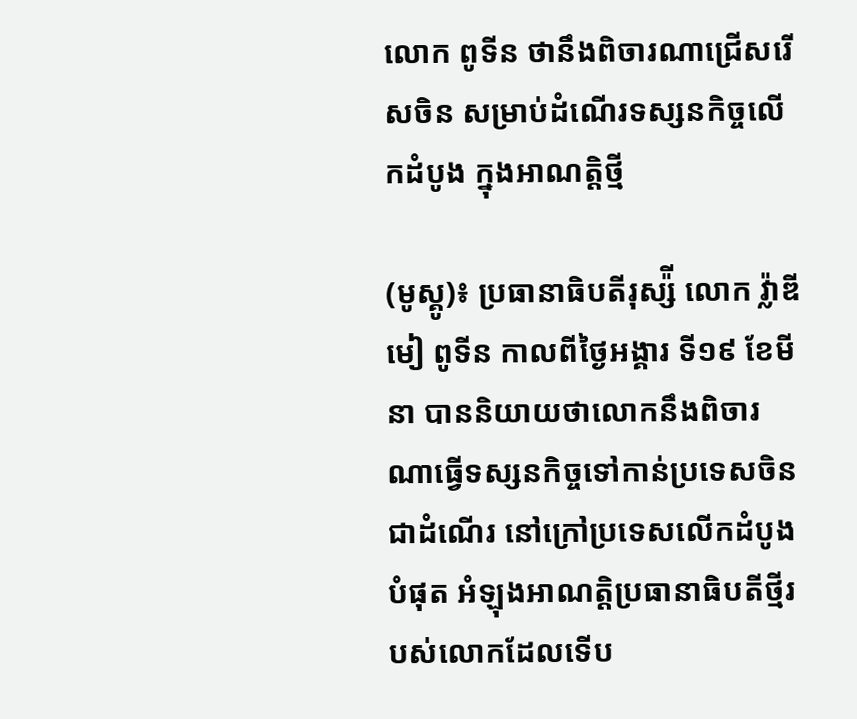លោក ពូទីន ថានឹងពិចារណាជ្រើសរើសចិន សម្រាប់ដំណើរទស្សនកិច្ចលើកដំបូង ក្នុងអាណត្តិថ្មី

(មូស្គូ)៖ ប្រធានាធិបតីរុស្ស៉ី លោក វ្ល៉ាឌីមៀ ពូទីន កាលពីថ្ងៃអង្គារ ទី១៩ ខែមីនា បាននិយាយថាលោកនឹងពិចារណាធ្វើទស្សនកិច្ចទៅកាន់ប្រទេសចិន ជាដំណើរ នៅក្រៅប្រទេសលើកដំបូងបំផុត អំឡុងអាណត្តិប្រធានាធិបតីថ្មីរបស់លោកដែលទើប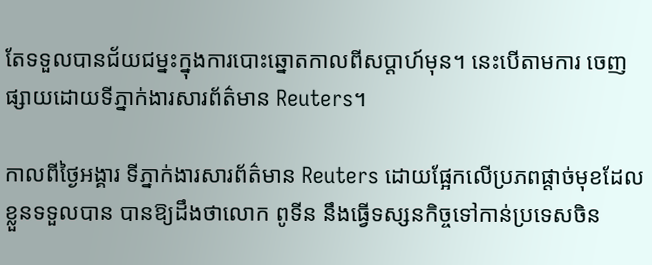តែទទួលបានជ័យជម្នះក្នុងការបោះឆ្នោតកាលពីសប្ដាហ៍មុន។ នេះបើតាមការ ចេញផ្សាយដោយទីភ្នាក់ងារសារព័ត៌មាន Reuters។

កាលពីថ្ងៃអង្គារ ទីភ្នាក់ងារសារព័ត៌មាន Reuters ដោយផ្អែកលើប្រភពផ្ដាច់មុខដែលខ្លួនទទួលបាន បានឱ្យដឹងថាលោក ពូទីន នឹងធ្វើទស្សនកិច្ចទៅកាន់ប្រទេសចិន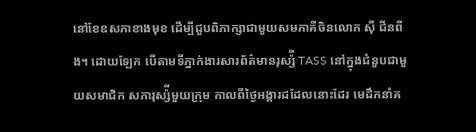នៅខែឧសភាខាងមុខ ដើម្បីជួបពិភាក្សាជាមួយសមភាគីចិនលោក ស៊ី ជីនពីង។ ដោយឡែក បើតាមទីភ្នាក់ងារសារព័ត៌មានរុស្ស៉ី TASS នៅក្នុងជំនួបជាមួយសមាជិក សភារុស្ស៉ីមួយក្រុម កាលពីថ្ងៃអង្គារដដែលនោះដែរ មេដឹកនាំគ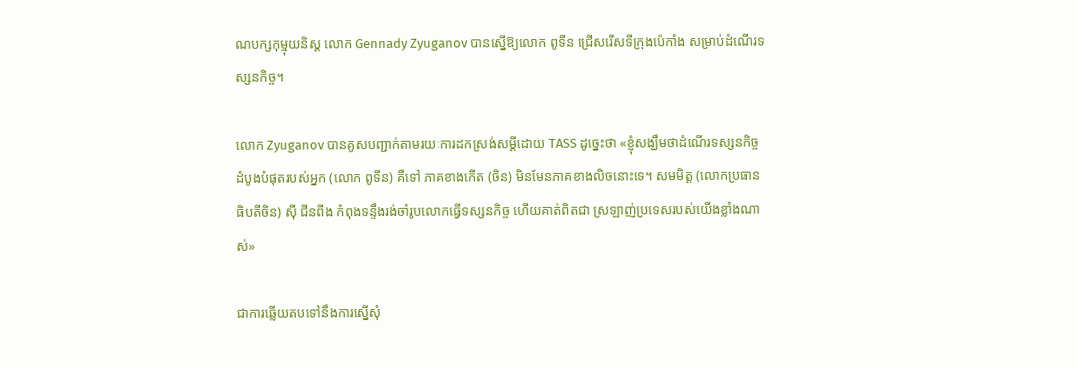ណបក្សកុម្មុយនិស្ដ លោក Gennady Zyuganov បានស្នើឱ្យលោក ពូទីន ជ្រើសរើសទីក្រុងប៉េកាំង សម្រាប់ដំណើរទស្សនកិច្ច។

លោក Zyuganov បានគូសបញ្ជាក់តាមរយៈការដកស្រង់សម្ដីដោយ TASS ដូច្នេះថា «ខ្ញុំសង្ឃឹមថាដំណើរទស្សនកិច្ចដំបូងបំផុតរបស់អ្នក (លោក ពូទីន) គឺទៅ ភាគខាងកើត (ចិន) មិនមែនភាគខាងលិចនោះទេ។ សមមិត្ត (លោកប្រធានធិបតីចិន) ស៊ី ជីនពីង កំពុងទន្ទឹងរង់ចាំរូបលោកធ្វើទស្សនកិច្ច ហើយគាត់ពិតជា ស្រឡាញ់ប្រទេសរបស់យើងខ្លាំងណាស់»

ជាការឆ្លើយតបទៅនឹងការស្នើសុំ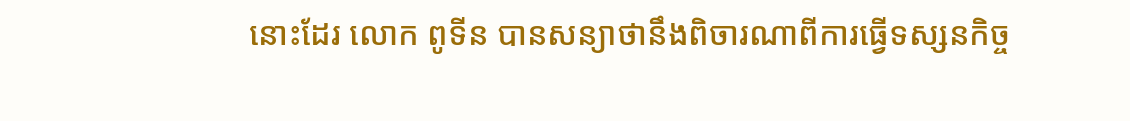នោះដែរ លោក ពូទីន បានសន្យាថានឹងពិចារណាពីការធ្វើទស្សនកិច្ច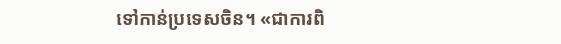ទៅកាន់ប្រទេសចិន។ «ជាការពិ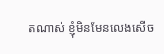តណាស់ ខ្ញុំមិនមែនលេងសើច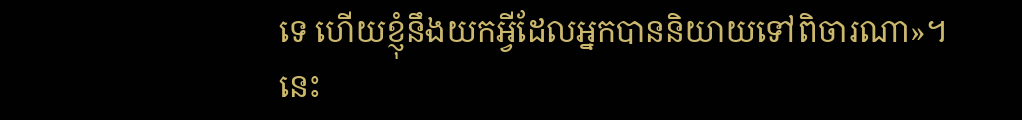ទេ ហើយខ្ញុំនឹងយកអ្វីដែលអ្នកបាននិយាយទៅពិចារណា»។ នេះ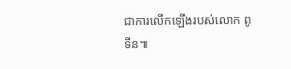ជាការលើកឡើងរបស់លោក ពូទីន៕